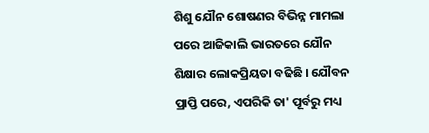ଶିଶୁ ଯୌନ ଶୋଷଣର ବିଭିନ୍ନ ମାମଲା ପରେ ଆଜିକାଲି ଭାରତରେ ଯୌନ ଶିକ୍ଷାର ଲୋକପ୍ରିୟତା ବଢିଛି । ଯୌବନ ପ୍ରାପ୍ତି ପରେ, ଏପରିକି ତା' ପୂର୍ବରୁ ମଧ୍ୟ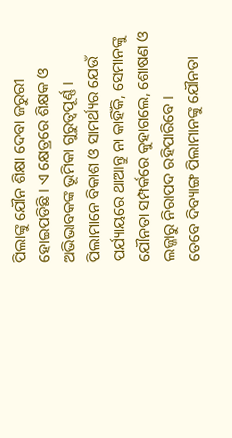ପିଲାଙ୍କୁ ଯୌନ ଶିକ୍ଷା ଦେବା ଜରୁରୀ ହୋଇପଡିଛି । ଏ କ୍ଷେତ୍ରରେ ଶିକ୍ଷକ ଓ ଅଭିଭାବକଙ୍କ ଭୂମିକା ଗୁରୁତ୍ବପୂର୍ଣ୍ଣ । ପିଲାମାନେ ବିକାଶ ଓ ସାମର୍ଥ୍ୟର ଯେଉଁ ପର୍ଯ୍ୟାୟରେ ଥାଆନ୍ତୁ ନା କାହିଁକି, ସେମାନଙ୍କୁ ଯୌନତା ସମ୍ପର୍କରେ କୁହାଗଲେ, ଶୋଷଣ ଓ ଲଜ୍ଜାରୁ ନିରାପଦ ରହିପାରିବେ ।
ତେବେ ଦିବ୍ୟାଙ୍ଗ ପିଲାମାନଙ୍କୁ ଯୌନତା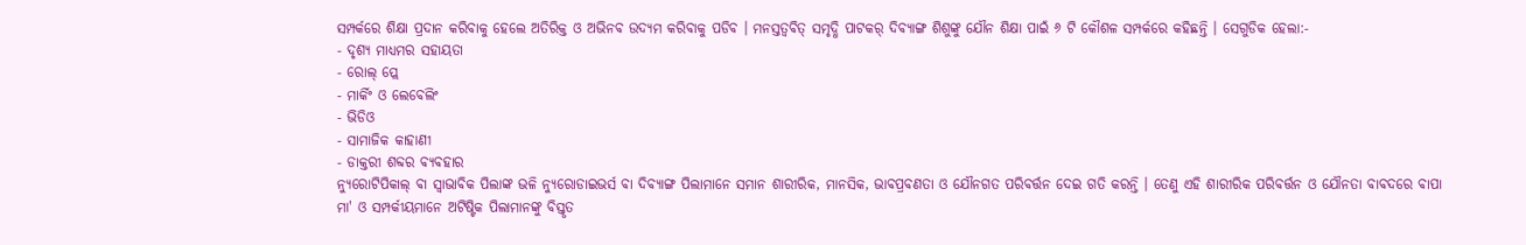ସମ୍ପର୍କରେ ଶିକ୍ଷା ପ୍ରଦାନ କରିବାକୁ ହେଲେ ଅତିରିକ୍ତ ଓ ଅଭିନବ ଉଦ୍ୟମ କରିବାକୁ ପଡିବ । ମନସ୍ତତ୍ବବିତ୍ ସମୃଦ୍ଧି ପାଟକର୍ ଦିବ୍ୟାଙ୍ଗ ଶିଶୁଙ୍କୁ ଯୌନ ଶିକ୍ଷା ପାଇଁ ୬ ଟି କୌଶଳ ସମ୍ପର୍କରେ କହିଛନ୍ତି । ସେଗୁଡିକ ହେଲା:-
- ଦୃଶ୍ୟ ମାଧ୍ୟମର ସହାୟତା
- ରୋଲ୍ ପ୍ଲେ
- ମାର୍କିଂ ଓ ଲେବେଲିଂ
- ଭିଡିଓ
- ସାମାଜିକ କାହାଣୀ
- ଡାକ୍ତରୀ ଶବ୍ଦର ବ୍ୟବହାର
ନ୍ୟୁରୋଟିପିକାଲ୍ ବା ସ୍ବାଭାବିକ ପିଲାଙ୍କ ଭଳି ନ୍ୟୁରୋଡାଇଭର୍ସ ବା ଦିବ୍ୟାଙ୍ଗ ପିଲାମାନେ ସମାନ ଶାରୀରିକ, ମାନସିକ, ଭାବପ୍ରବଣତା ଓ ଯୌନଗତ ପରିବର୍ତ୍ତନ ଦେଇ ଗତି କରନ୍ତି । ତେଣୁ ଏହି ଶାରୀରିକ ପରିବର୍ତ୍ତନ ଓ ଯୌନତା ବାବଦରେ ବାପା ମା' ଓ ସମ୍ପର୍କୀୟମାନେ ଅଟିଷ୍ଟିକ ପିଲାମାନଙ୍କୁ ବିସ୍ତୃତ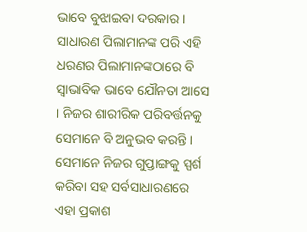ଭାବେ ବୁଝାଇବା ଦରକାର ।
ସାଧାରଣ ପିଲାମାନଙ୍କ ପରି ଏହି ଧରଣର ପିଲାମାନଙ୍କଠାରେ ବି ସ୍ବାଭାବିକ ଭାବେ ଯୌନତା ଆସେ । ନିଜର ଶାରୀରିକ ପରିବର୍ତ୍ତନକୁ ସେମାନେ ବି ଅନୁଭବ କରନ୍ତି । ସେମାନେ ନିଜର ଗୁପ୍ତାଙ୍ଗକୁ ସ୍ପର୍ଶ କରିବା ସହ ସର୍ବସାଧାରଣରେ ଏହା ପ୍ରକାଶ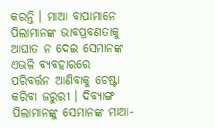କରନ୍ତି । ମାଆ ବାପାମାନେ ପିଲାମାନଙ୍କ ଭାବପ୍ରବଣତାକୁ ଆଘାତ ନ ଦେଇ ସେମାନଙ୍କ ଏଭଳି ବ୍ୟବହାରରେ ପରିବର୍ତ୍ତନ ଆଣିବାକୁ ଚେଷ୍ଟା କରିବା ଜରୁରୀ । ଦିବ୍ୟାଙ୍ଗ ପିଲାମାନଙ୍କୁ ସେମାନଙ୍କ ମାଆ-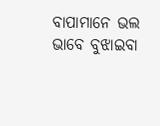ବାପାମାନେ ଭଲ ଭାବେ ବୁଝାଇବା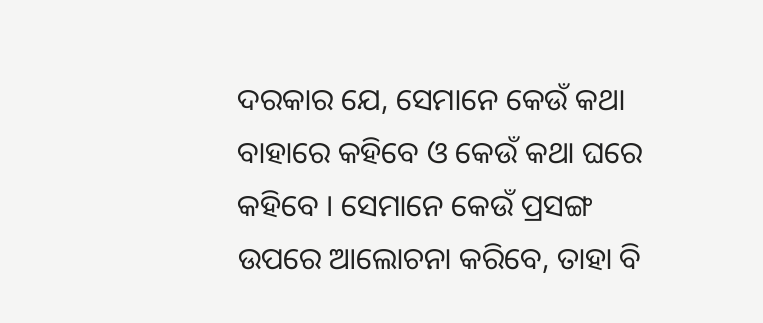ଦରକାର ଯେ, ସେମାନେ କେଉଁ କଥା ବାହାରେ କହିବେ ଓ କେଉଁ କଥା ଘରେ କହିବେ । ସେମାନେ କେଉଁ ପ୍ରସଙ୍ଗ ଉପରେ ଆଲୋଚନା କରିବେ, ତାହା ବି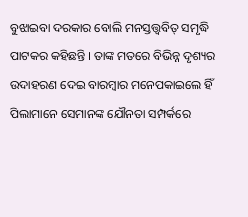ବୁଝାଇବା ଦରକାର ବୋଲି ମନସ୍ତତ୍ତ୍ବବିତ୍ ସମୃଦ୍ଧି ପାଟକର କହିଛନ୍ତି । ତାଙ୍କ ମତରେ ବିଭିନ୍ନ ଦୃଶ୍ୟର ଉଦାହରଣ ଦେଇ ବାରମ୍ବାର ମନେପକାଇଲେ ହିଁ ପିଲାମାନେ ସେମାନଙ୍କ ଯୌନତା ସମ୍ପର୍କରେ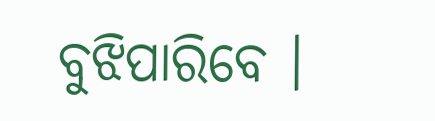ବୁଝିପାରିବେ ।